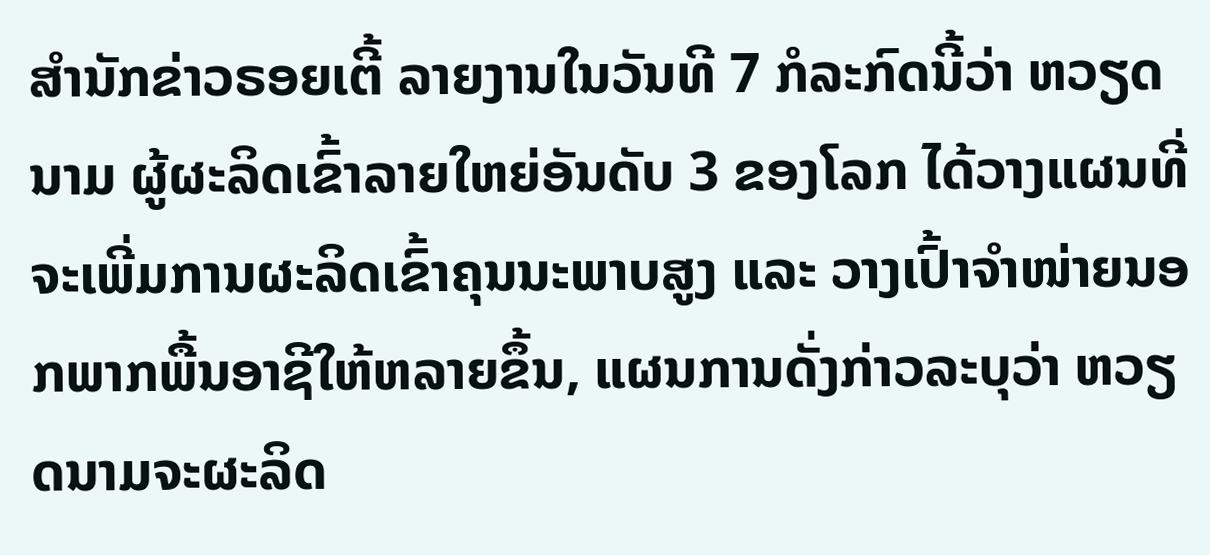ສຳນັກຂ່າວຣອຍເຕີ້ ລາຍງານໃນວັນທີ 7 ກໍລະກົດນີ້ວ່າ ຫວຽດນາມ ຜູ້ຜະລິດເຂົ້າລາຍໃຫຍ່ອັນດັບ 3 ຂອງໂລກ ໄດ້ວາງແຜນທີ່ຈະເພີ່ມການຜະລິດເຂົ້າຄຸນນະພາບສູງ ແລະ ວາງເປົ້າຈຳໜ່າຍນອກພາກພື້ນອາຊີໃຫ້ຫລາຍຂຶ້ນ, ແຜນການດັ່ງກ່າວລະບຸວ່າ ຫວຽດນາມຈະຜະລິດ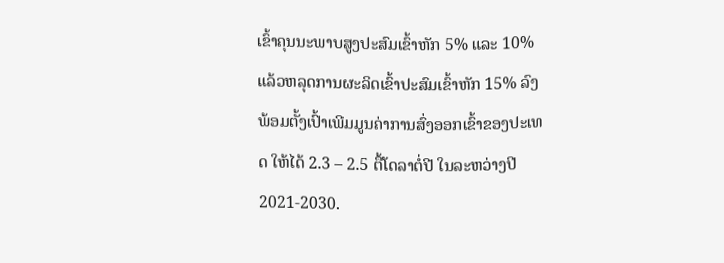ເຂົ້າຄຸນນະພາບສູງປະສົມເຂົ້າຫັກ 5% ແລະ 10% ແລ້ວຫລຸດການຜະລິດເຂົ້າປະສົມເຂົ້າຫັກ 15% ລົງ ພ້ອມຕັ້ງເປົ້າເພີມມູນຄ່າການສົ່ງອອກເຂົ້າຂອງປະເທດ ໃຫ້ໄດ້ 2.3 – 2.5 ຕື້ໂດລາຕໍ່ປີ ໃນລະຫວ່າງປີ 2021-2030.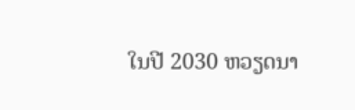ໃນປີ 2030 ຫວຽດນາ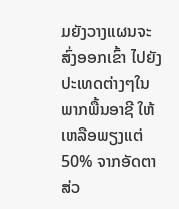ມຍັງວາງແຜນຈະສົ່ງອອກເຂົ້າ ໄປຍັງປະເທດຕ່າງໆໃນພາກພື້ນອາຊີ ໃຫ້ເຫລືອພຽງແຕ່ 50% ຈາກອັດຕາສ່ວ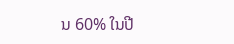ນ 60% ໃນປີ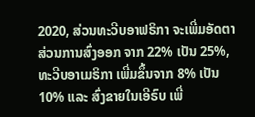2020, ສ່ວນທະວີບອາຟຣິກາ ຈະເພີ່ມອັດຕາສ່ວນການສົ່ງອອກ ຈາກ 22% ເປັນ 25%, ທະວີບອາເມຣິກາ ເພີ່ມຂຶ້ນຈາກ 8% ເປັນ 10% ແລະ ສົ່ງຂາຍໃນເອີຣົບ ເພີ່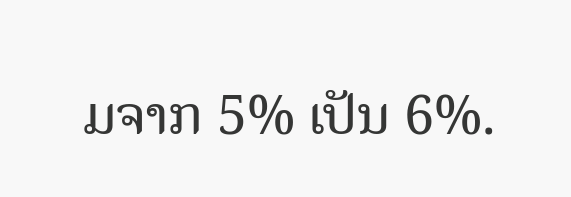ມຈາກ 5% ເປັນ 6%.